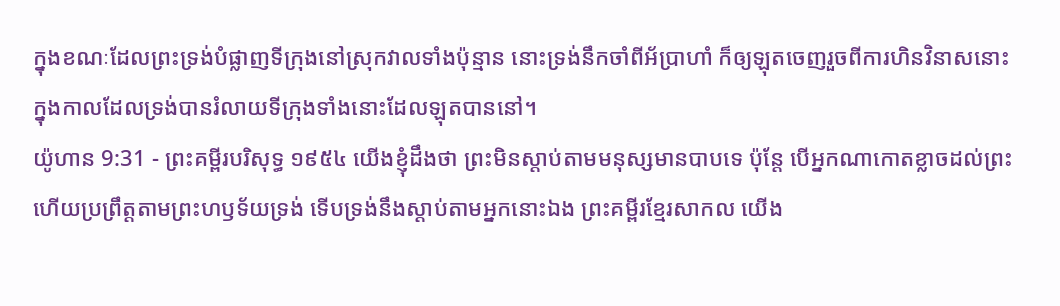ក្នុងខណៈដែលព្រះទ្រង់បំផ្លាញទីក្រុងនៅស្រុកវាលទាំងប៉ុន្មាន នោះទ្រង់នឹកចាំពីអ័ប្រាហាំ ក៏ឲ្យឡុតចេញរួចពីការហិនវិនាសនោះ ក្នុងកាលដែលទ្រង់បានរំលាយទីក្រុងទាំងនោះដែលឡុតបាននៅ។
យ៉ូហាន 9:31 - ព្រះគម្ពីរបរិសុទ្ធ ១៩៥៤ យើងខ្ញុំដឹងថា ព្រះមិនស្តាប់តាមមនុស្សមានបាបទេ ប៉ុន្តែ បើអ្នកណាកោតខ្លាចដល់ព្រះ ហើយប្រព្រឹត្តតាមព្រះហឫទ័យទ្រង់ ទើបទ្រង់នឹងស្តាប់តាមអ្នកនោះឯង ព្រះគម្ពីរខ្មែរសាកល យើង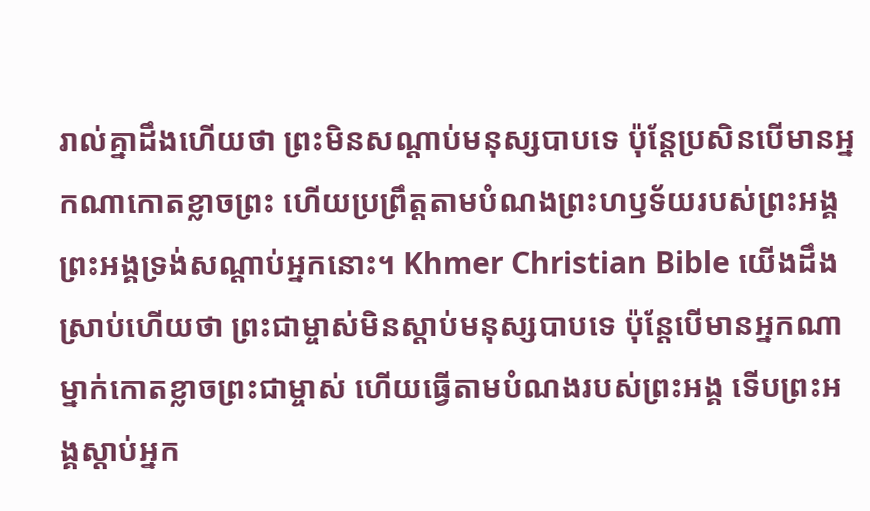រាល់គ្នាដឹងហើយថា ព្រះមិនសណ្ដាប់មនុស្សបាបទេ ប៉ុន្តែប្រសិនបើមានអ្នកណាកោតខ្លាចព្រះ ហើយប្រព្រឹត្តតាមបំណងព្រះហឫទ័យរបស់ព្រះអង្គ ព្រះអង្គទ្រង់សណ្ដាប់អ្នកនោះ។ Khmer Christian Bible យើងដឹងស្រាប់ហើយថា ព្រះជាម្ចាស់មិនស្តាប់មនុស្សបាបទេ ប៉ុន្ដែបើមានអ្នកណាម្នាក់កោតខ្លាចព្រះជាម្ចាស់ ហើយធ្វើតាមបំណងរបស់ព្រះអង្គ ទើបព្រះអង្គស្តាប់អ្នក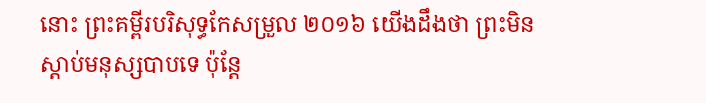នោះ ព្រះគម្ពីរបរិសុទ្ធកែសម្រួល ២០១៦ យើងដឹងថា ព្រះមិនស្តាប់មនុស្សបាបទេ ប៉ុន្តែ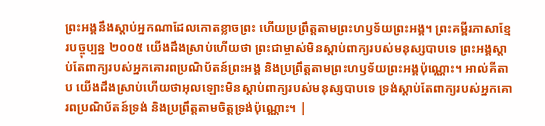ព្រះអង្គនឹងស្តាប់អ្នកណាដែលកោតខ្លាចព្រះ ហើយប្រព្រឹត្តតាមព្រះហឫទ័យព្រះអង្គ។ ព្រះគម្ពីរភាសាខ្មែរបច្ចុប្បន្ន ២០០៥ យើងដឹងស្រាប់ហើយថា ព្រះជាម្ចាស់មិនស្ដាប់ពាក្យរបស់មនុស្សបាបទេ ព្រះអង្គស្ដាប់តែពាក្យរបស់អ្នកគោរពប្រណិប័តន៍ព្រះអង្គ និងប្រព្រឹត្តតាមព្រះហឫទ័យព្រះអង្គប៉ុណ្ណោះ។ អាល់គីតាប យើងដឹងស្រាប់ហើយថាអុលឡោះមិនស្ដាប់ពាក្យរបស់មនុស្សបាបទេ ទ្រង់ស្ដាប់តែពាក្យរបស់អ្នកគោរពប្រណិប័តន៍ទ្រង់ និងប្រព្រឹត្ដតាមចិត្តទ្រង់ប៉ុណ្ណោះ។ |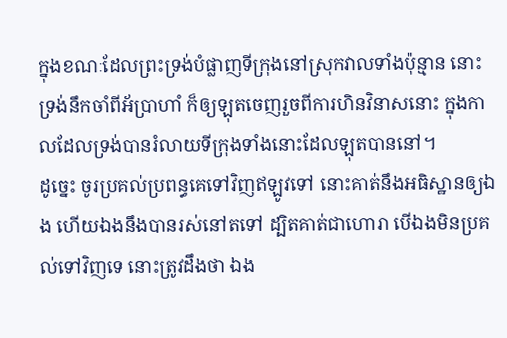ក្នុងខណៈដែលព្រះទ្រង់បំផ្លាញទីក្រុងនៅស្រុកវាលទាំងប៉ុន្មាន នោះទ្រង់នឹកចាំពីអ័ប្រាហាំ ក៏ឲ្យឡុតចេញរួចពីការហិនវិនាសនោះ ក្នុងកាលដែលទ្រង់បានរំលាយទីក្រុងទាំងនោះដែលឡុតបាននៅ។
ដូច្នេះ ចូរប្រគល់ប្រពន្ធគេទៅវិញឥឡូវទៅ នោះគាត់នឹងអធិស្ឋានឲ្យឯង ហើយឯងនឹងបានរស់នៅតទៅ ដ្បិតគាត់ជាហោរា បើឯងមិនប្រគល់ទៅវិញទេ នោះត្រូវដឹងថា ឯង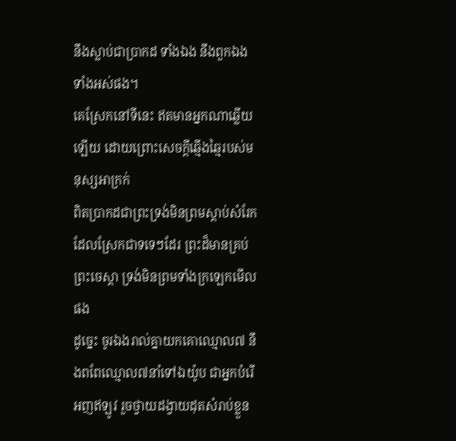នឹងស្លាប់ជាប្រាកដ ទាំងឯង នឹងពួកឯងទាំងអស់ផង។
គេស្រែកនៅទីនេះ ឥតមានអ្នកណាឆ្លើយឡើយ ដោយព្រោះសេចក្ដីឆ្មើងឆ្មៃរបស់មនុស្សអាក្រក់
ពិតប្រាកដជាព្រះទ្រង់មិនព្រមស្តាប់សំរែកដែលស្រែកជាទទេៗដែរ ព្រះដ៏មានគ្រប់ព្រះចេស្តា ទ្រង់មិនព្រមទាំងក្រឡេកមើលផង
ដូច្នេះ ចូរឯងរាល់គ្នាយកគោឈ្មោល៧ នឹងពពែឈ្មោល៧នាំទៅឯយ៉ូប ជាអ្នកបំរើអញឥឡូវ រួចថ្វាយដង្វាយដុតសំរាប់ខ្លួន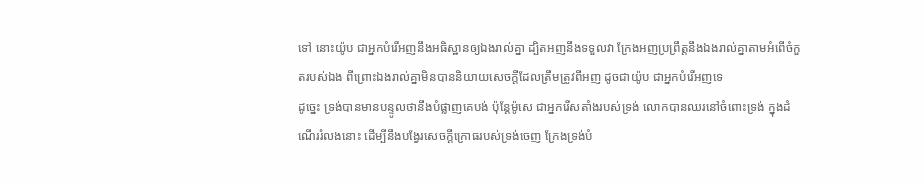ទៅ នោះយ៉ូប ជាអ្នកបំរើអញនឹងអធិស្ឋានឲ្យឯងរាល់គ្នា ដ្បិតអញនឹងទទួលវា ក្រែងអញប្រព្រឹត្តនឹងឯងរាល់គ្នាតាមអំពើចំកួតរបស់ឯង ពីព្រោះឯងរាល់គ្នាមិនបាននិយាយសេចក្ដីដែលត្រឹមត្រូវពីអញ ដូចជាយ៉ូប ជាអ្នកបំរើអញទេ
ដូច្នេះ ទ្រង់បានមានបន្ទូលថានឹងបំផ្លាញគេបង់ ប៉ុន្តែម៉ូសេ ជាអ្នករើសតាំងរបស់ទ្រង់ លោកបានឈរនៅចំពោះទ្រង់ ក្នុងដំណើររំលងនោះ ដើម្បីនឹងបង្វែរសេចក្ដីក្រោធរបស់ទ្រង់ចេញ ក្រែងទ្រង់បំ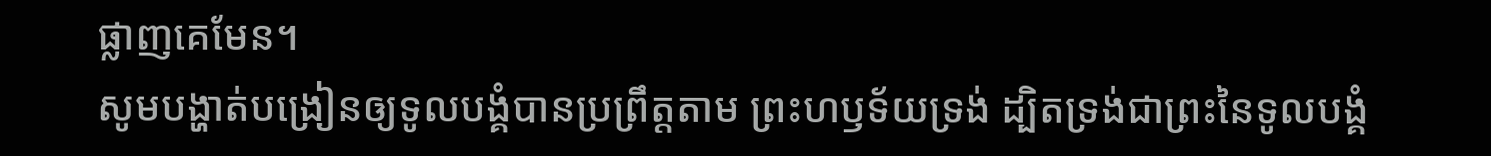ផ្លាញគេមែន។
សូមបង្ហាត់បង្រៀនឲ្យទូលបង្គំបានប្រព្រឹត្តតាម ព្រះហឫទ័យទ្រង់ ដ្បិតទ្រង់ជាព្រះនៃទូលបង្គំ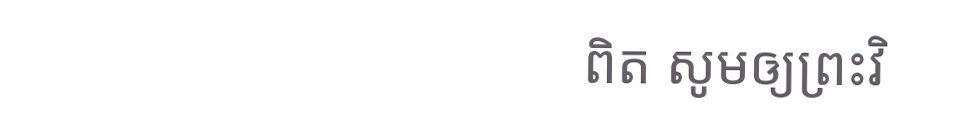ពិត សូមឲ្យព្រះវិ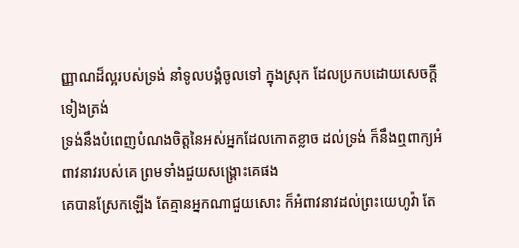ញ្ញាណដ៏ល្អរបស់ទ្រង់ នាំទូលបង្គំចូលទៅ ក្នុងស្រុក ដែលប្រកបដោយសេចក្ដីទៀងត្រង់
ទ្រង់នឹងបំពេញបំណងចិត្តនៃអស់អ្នកដែលកោតខ្លាច ដល់ទ្រង់ ក៏នឹងឮពាក្យអំពាវនាវរបស់គេ ព្រមទាំងជួយសង្គ្រោះគេផង
គេបានស្រែកឡើង តែគ្មានអ្នកណាជួយសោះ ក៏អំពាវនាវដល់ព្រះយេហូវ៉ា តែ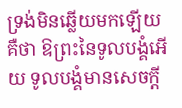ទ្រង់មិនឆ្លើយមកឡើយ
គឺថា ឱព្រះនៃទូលបង្គំអើយ ទូលបង្គំមានសេចក្ដី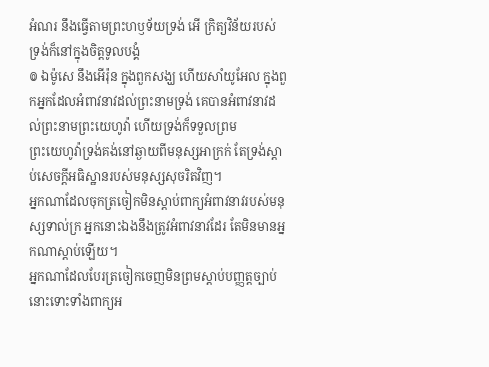អំណរ នឹងធ្វើតាមព្រះហឫទ័យទ្រង់ អើ ក្រិត្យវិន័យរបស់ទ្រង់ក៏នៅក្នុងចិត្តទូលបង្គំ
៙ ឯម៉ូសេ នឹងអើរ៉ុន ក្នុងពួកសង្ឃ ហើយសាំយូអែល ក្នុងពួកអ្នកដែលអំពាវនាវដល់ព្រះនាមទ្រង់ គេបានអំពាវនាវដល់ព្រះនាមព្រះយេហូវ៉ា ហើយទ្រង់ក៏ទទួលព្រម
ព្រះយេហូវ៉ាទ្រង់គង់នៅឆ្ងាយពីមនុស្សអាក្រក់ តែទ្រង់ស្តាប់សេចក្ដីអធិស្ឋានរបស់មនុស្សសុចរិតវិញ។
អ្នកណាដែលចុកត្រចៀកមិនស្តាប់ពាក្យអំពាវនាវរបស់មនុស្សទាល់ក្រ អ្នកនោះឯងនឹងត្រូវអំពាវនាវដែរ តែមិនមានអ្នកណាស្តាប់ឡើយ។
អ្នកណាដែលបែរត្រចៀកចេញមិនព្រមស្តាប់បញ្ញត្តច្បាប់ នោះទោះទាំងពាក្យអ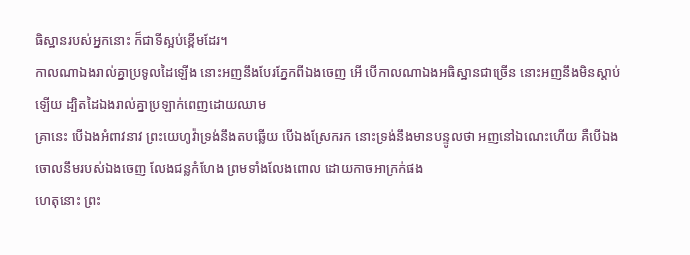ធិស្ឋានរបស់អ្នកនោះ ក៏ជាទីស្អប់ខ្ពើមដែរ។
កាលណាឯងរាល់គ្នាប្រទូលដៃឡើង នោះអញនឹងបែរភ្នែកពីឯងចេញ អើ បើកាលណាឯងអធិស្ឋានជាច្រើន នោះអញនឹងមិនស្តាប់ឡើយ ដ្បិតដៃឯងរាល់គ្នាប្រឡាក់ពេញដោយឈាម
គ្រានេះ បើឯងអំពាវនាវ ព្រះយេហូវ៉ាទ្រង់នឹងតបឆ្លើយ បើឯងស្រែករក នោះទ្រង់នឹងមានបន្ទូលថា អញនៅឯណេះហើយ គឺបើឯងចោលនឹមរបស់ឯងចេញ លែងជន្លកំហែង ព្រមទាំងលែងពោល ដោយកាចអាក្រក់ផង
ហេតុនោះ ព្រះ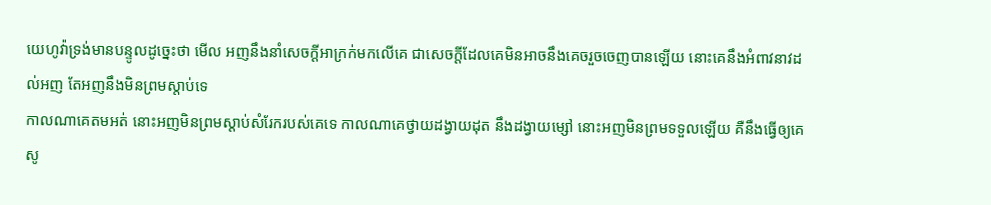យេហូវ៉ាទ្រង់មានបន្ទូលដូច្នេះថា មើល អញនឹងនាំសេចក្ដីអាក្រក់មកលើគេ ជាសេចក្ដីដែលគេមិនអាចនឹងគេចរួចចេញបានឡើយ នោះគេនឹងអំពាវនាវដល់អញ តែអញនឹងមិនព្រមស្តាប់ទេ
កាលណាគេតមអត់ នោះអញមិនព្រមស្តាប់សំរែករបស់គេទេ កាលណាគេថ្វាយដង្វាយដុត នឹងដង្វាយម្សៅ នោះអញមិនព្រមទទួលឡើយ គឺនឹងធ្វើឲ្យគេសូ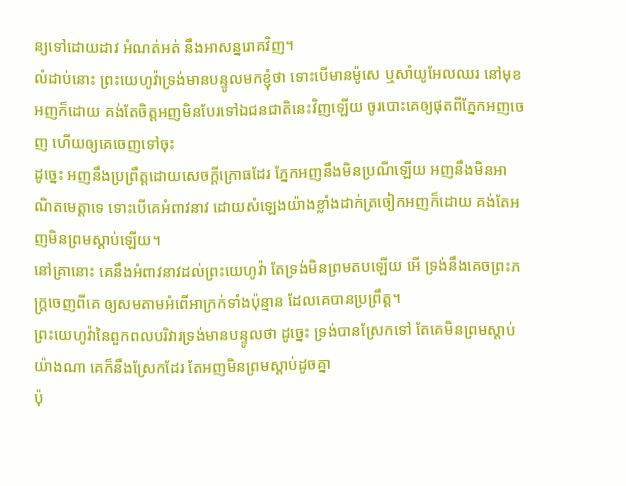ន្យទៅដោយដាវ អំណត់អត់ នឹងអាសន្នរោគវិញ។
លំដាប់នោះ ព្រះយេហូវ៉ាទ្រង់មានបន្ទូលមកខ្ញុំថា ទោះបើមានម៉ូសេ ឬសាំយូអែលឈរ នៅមុខអញក៏ដោយ គង់តែចិត្តអញមិនបែរទៅឯជនជាតិនេះវិញឡើយ ចូរបោះគេឲ្យផុតពីភ្នែកអញចេញ ហើយឲ្យគេចេញទៅចុះ
ដូច្នេះ អញនឹងប្រព្រឹត្តដោយសេចក្ដីក្រោធដែរ ភ្នែកអញនឹងមិនប្រណីឡើយ អញនឹងមិនអាណិតមេត្តាទេ ទោះបើគេអំពាវនាវ ដោយសំឡេងយ៉ាងខ្លាំងដាក់ត្រចៀកអញក៏ដោយ គង់តែអញមិនព្រមស្តាប់ឡើយ។
នៅគ្រានោះ គេនឹងអំពាវនាវដល់ព្រះយេហូវ៉ា តែទ្រង់មិនព្រមតបឡើយ អើ ទ្រង់នឹងគេចព្រះភក្ត្រចេញពីគេ ឲ្យសមតាមអំពើអាក្រក់ទាំងប៉ុន្មាន ដែលគេបានប្រព្រឹត្ត។
ព្រះយេហូវ៉ានៃពួកពលបរិវារទ្រង់មានបន្ទូលថា ដូច្នេះ ទ្រង់បានស្រែកទៅ តែគេមិនព្រមស្តាប់យ៉ាងណា គេក៏នឹងស្រែកដែរ តែអញមិនព្រមស្តាប់ដូចគ្នា
ប៉ុ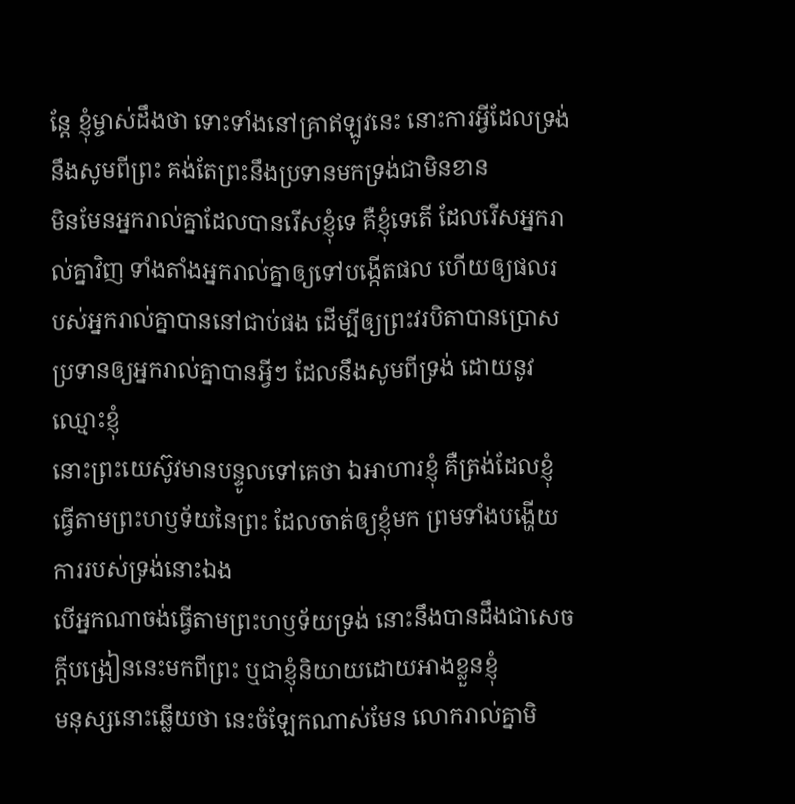ន្តែ ខ្ញុំម្ចាស់ដឹងថា ទោះទាំងនៅគ្រាឥឡូវនេះ នោះការអ្វីដែលទ្រង់នឹងសូមពីព្រះ គង់តែព្រះនឹងប្រទានមកទ្រង់ជាមិនខាន
មិនមែនអ្នករាល់គ្នាដែលបានរើសខ្ញុំទេ គឺខ្ញុំទេតើ ដែលរើសអ្នករាល់គ្នាវិញ ទាំងតាំងអ្នករាល់គ្នាឲ្យទៅបង្កើតផល ហើយឲ្យផលរបស់អ្នករាល់គ្នាបាននៅជាប់ផង ដើម្បីឲ្យព្រះវរបិតាបានប្រោសប្រទានឲ្យអ្នករាល់គ្នាបានអ្វីៗ ដែលនឹងសូមពីទ្រង់ ដោយនូវឈ្មោះខ្ញុំ
នោះព្រះយេស៊ូវមានបន្ទូលទៅគេថា ឯអាហារខ្ញុំ គឺត្រង់ដែលខ្ញុំធ្វើតាមព្រះហឫទ័យនៃព្រះ ដែលចាត់ឲ្យខ្ញុំមក ព្រមទាំងបង្ហើយការរបស់ទ្រង់នោះឯង
បើអ្នកណាចង់ធ្វើតាមព្រះហឫទ័យទ្រង់ នោះនឹងបានដឹងជាសេចក្ដីបង្រៀននេះមកពីព្រះ ឬជាខ្ញុំនិយាយដោយអាងខ្លួនខ្ញុំ
មនុស្សនោះឆ្លើយថា នេះចំឡែកណាស់មែន លោករាល់គ្នាមិ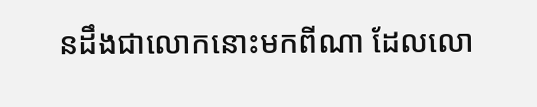នដឹងជាលោកនោះមកពីណា ដែលលោ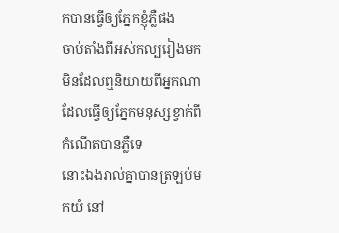កបានធ្វើឲ្យភ្នែកខ្ញុំភ្លឺផង
ចាប់តាំងពីអស់កល្បរៀងមក មិនដែលឮនិយាយពីអ្នកណាដែលធ្វើឲ្យភ្នែកមនុស្សខ្វាក់ពីកំណើតបានភ្លឺទេ
នោះឯងរាល់គ្នាបានត្រឡប់មកយំ នៅ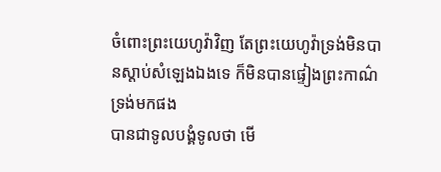ចំពោះព្រះយេហូវ៉ាវិញ តែព្រះយេហូវ៉ាទ្រង់មិនបានស្តាប់សំឡេងឯងទេ ក៏មិនបានផ្ទៀងព្រះកាណ៌ទ្រង់មកផង
បានជាទូលបង្គំទូលថា មើ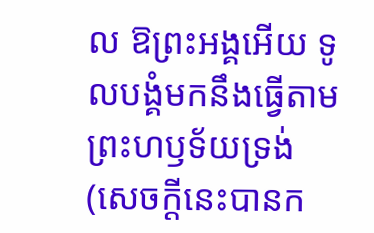ល ឱព្រះអង្គអើយ ទូលបង្គំមកនឹងធ្វើតាមព្រះហឫទ័យទ្រង់ (សេចក្ដីនេះបានក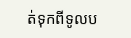ត់ទុកពីទូលប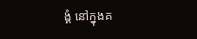ង្គំ នៅក្នុងគ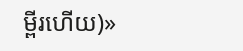ម្ពីរហើយ)»